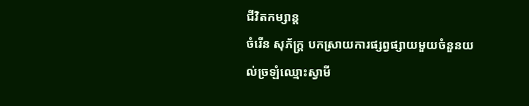ជីវិតកម្សាន្ដ
ចំរើន សុភ័ក្ត្រ បកស្រាយការផ្សព្វផ្សាយមួយចំនួនយល់ច្រឡំឈ្មោះស្វាមី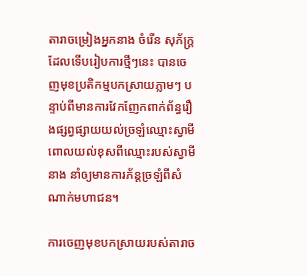តារាចម្រៀងអ្នកនាង ចំរើន សុភ័ក្ត្រ ដែលទើបរៀបការថ្មីៗនេះ បានចេញមុខប្រតិកម្មបកស្រាយភ្លាមៗ បន្ទាប់ពីមានការវែកញែកពាក់ព័ន្ធរឿងផ្សព្វផ្សាយយល់ច្រឡំឈ្មោះស្វាមី ពោលយល់ខុសពីឈ្មោះរបស់ស្វាមីនាង នាំឲ្យមានការភ័ន្តច្រឡំពីសំណាក់មហាជន។

ការចេញមុខបកស្រាយរបស់តារាច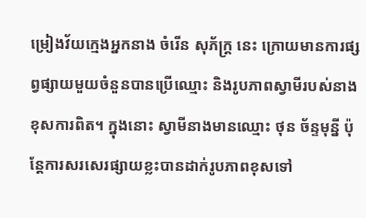ម្រៀងវ័យក្មេងអ្នកនាង ចំរើន សុភ័ក្ត្រ នេះ ក្រោយមានការផ្សព្វផ្សាយមួយចំនួនបានប្រើឈ្មោះ និងរូបភាពស្វាមីរបស់នាងខុសការពិត។ ក្នុងនោះ ស្វាមីនាងមានឈ្មោះ ថុន ច័ន្ទមុន្នី ប៉ុន្តែការសរសេរផ្សាយខ្លះបានដាក់រូបភាពខុសទៅ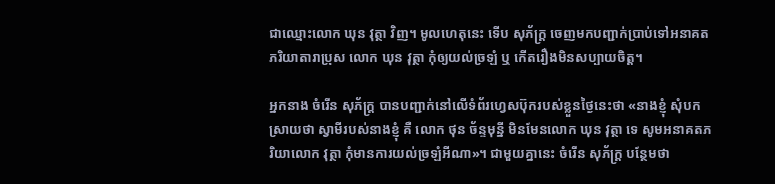ជាឈ្មោះលោក ឃុន វុត្ថា វិញ។ មូលហេតុនេះ ទើប សុភ័ក្ត្រ ចេញមកបញ្ជាក់ប្រាប់ទៅអនាគតភរិយាតារាប្រុស លោក ឃុន វុត្ថា កុំឲ្យយល់ច្រឡំ ឬ កើតរឿងមិនសប្បាយចិត្ត។

អ្នកនាង ចំរើន សុភ័ក្ត្រ បានបញ្ជាក់នៅលើទំព័រហ្វេសប៊ុករបស់ខ្លួនថ្ងៃនេះថា «នាងខ្ញុំ សុំបកស្រាយថា ស្វាមីរបស់នាងខ្ញុំ គឺ លោក ថុន ច័ន្ទមុន្នី មិនមែនលោក ឃុន វុត្ថា ទេ សូមអនាគតភរិយាលោក វុត្ថា កុំមានការយល់ច្រឡំអីណា»។ ជាមួយគ្នានេះ ចំរើន សុភ័ក្ត្រ បន្ថែមថា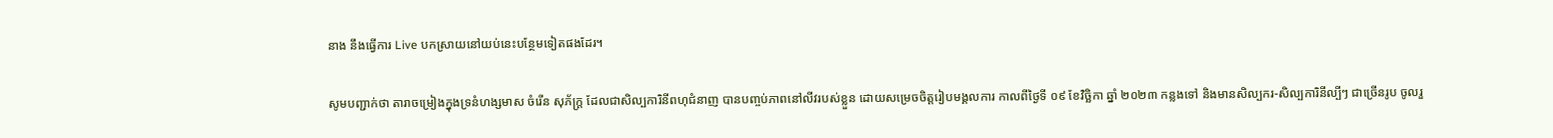នាង នឹងធ្វើការ Live បកស្រាយនៅយប់នេះបន្ថែមទៀតផងដែរ។

សូមបញ្ជាក់ថា តារាចម្រៀងក្នុងទ្រនំហង្សមាស ចំរើន សុភ័ក្ត្រ ដែលជាសិល្បការិនីពហុជំនាញ បានបញ្ចប់ភាពនៅលីវរបស់ខ្លួន ដោយសម្រេចចិត្តរៀបមង្គលការ កាលពីថ្ងៃទី ០៩ ខែវិច្ឆិកា ឆ្នាំ ២០២៣ កន្លងទៅ និងមានសិល្បករ-សិល្បការិនីល្បីៗ ជាច្រើនរូប ចូលរួ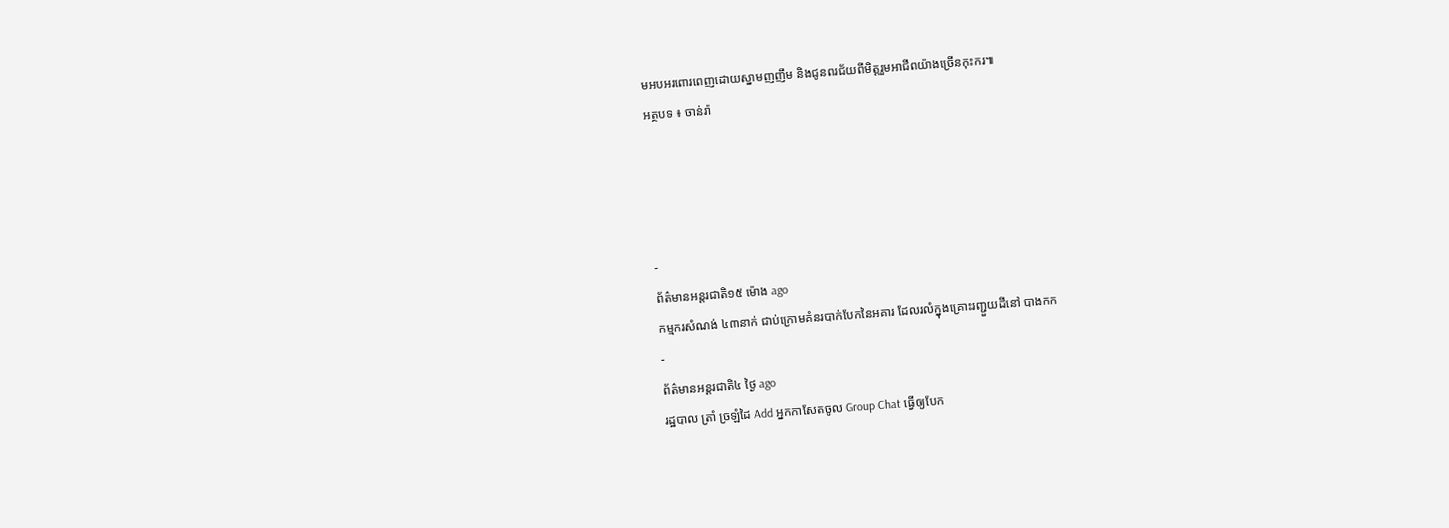មអបអរពោរពេញដោយស្នាមញញឹម និងជូនពរជ័យពីមិត្តរួមអាជីពយ៉ាងច្រើនកុះករ៕
អត្ថបទ ៖ ចាន់រ៉ា




-
ព័ត៌មានអន្ដរជាតិ១៥ ម៉ោង ago
កម្មករសំណង់ ៤៣នាក់ ជាប់ក្រោមគំនរបាក់បែកនៃអគារ ដែលរលំក្នុងគ្រោះរញ្ជួយដីនៅ បាងកក
-
ព័ត៌មានអន្ដរជាតិ៤ ថ្ងៃ ago
រដ្ឋបាល ត្រាំ ច្រឡំដៃ Add អ្នកកាសែតចូល Group Chat ធ្វើឲ្យបែក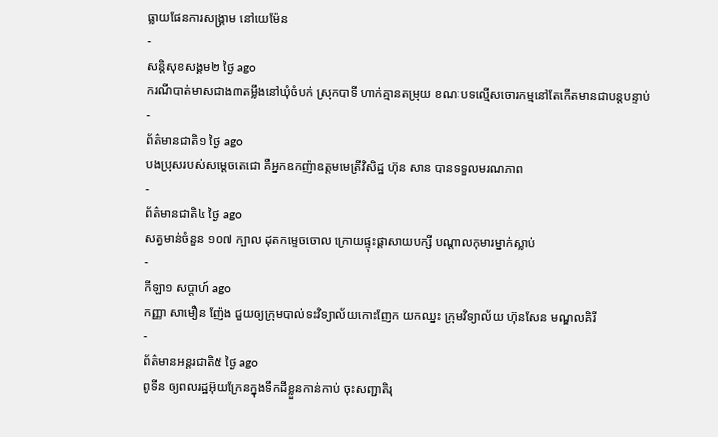ធ្លាយផែនការសង្គ្រាម នៅយេម៉ែន
-
សន្តិសុខសង្គម២ ថ្ងៃ ago
ករណីបាត់មាសជាង៣តម្លឹងនៅឃុំចំបក់ ស្រុកបាទី ហាក់គ្មានតម្រុយ ខណៈបទល្មើសចោរកម្មនៅតែកើតមានជាបន្តបន្ទាប់
-
ព័ត៌មានជាតិ១ ថ្ងៃ ago
បងប្រុសរបស់សម្ដេចតេជោ គឺអ្នកឧកញ៉ាឧត្តមមេត្រីវិសិដ្ឋ ហ៊ុន សាន បានទទួលមរណភាព
-
ព័ត៌មានជាតិ៤ ថ្ងៃ ago
សត្វមាន់ចំនួន ១០៧ ក្បាល ដុតកម្ទេចចោល ក្រោយផ្ទុះផ្ដាសាយបក្សី បណ្តាលកុមារម្នាក់ស្លាប់
-
កីឡា១ សប្តាហ៍ ago
កញ្ញា សាមឿន ញ៉ែង ជួយឲ្យក្រុមបាល់ទះវិទ្យាល័យកោះញែក យកឈ្នះ ក្រុមវិទ្យាល័យ ហ៊ុនសែន មណ្ឌលគិរី
-
ព័ត៌មានអន្ដរជាតិ៥ ថ្ងៃ ago
ពូទីន ឲ្យពលរដ្ឋអ៊ុយក្រែនក្នុងទឹកដីខ្លួនកាន់កាប់ ចុះសញ្ជាតិរុ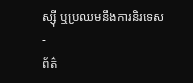ស្ស៊ី ឬប្រឈមនឹងការនិរទេស
-
ព័ត៌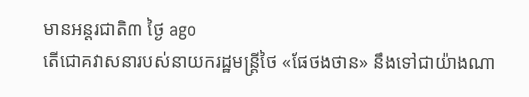មានអន្ដរជាតិ៣ ថ្ងៃ ago
តើជោគវាសនារបស់នាយករដ្ឋមន្ត្រីថៃ «ផែថងថាន» នឹងទៅជាយ៉ាងណា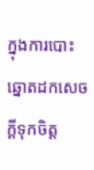ក្នុងការបោះឆ្នោតដកសេចក្តីទុកចិត្ត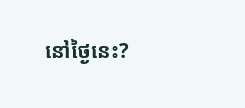នៅថ្ងៃនេះ?